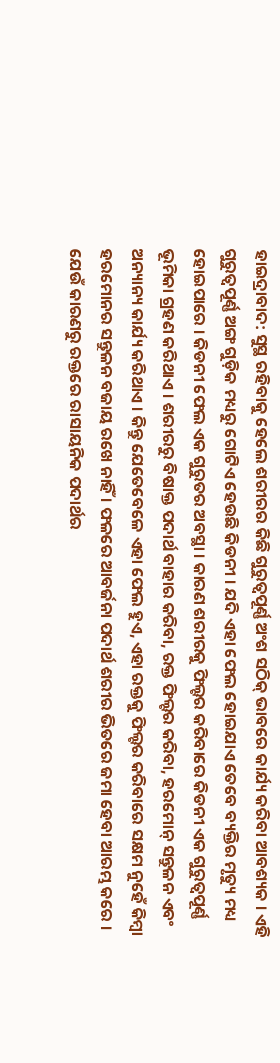ହାଇଦ୍ରାବାଦ: ସୁସ୍ଥ ରହିବାକୁ ହେଲେ ଶରୀରର କିଛି ଗୁରୁତ୍ୱପୂର୍ଣ୍ଣ ଅଂଶ ସଠିକ୍ ଭାବରେ କାର୍ଯ୍ୟ କରିବା ଆବଶ୍ୟକ । ଏହି ଗୁରୁତ୍ୱପୂର୍ଣ୍ଣ ଅଙ୍ଗ ଗୁଡ଼ିକ ମଧ୍ୟରୁ ଗୋଟିଏ ହେଉଛି କିଡନୀ । ଯଦି ଏହା ଫେଲ ହୋଇଯାଏ ତେବେ ବ୍ୟକ୍ତିର ମୃତ୍ୟୁ ମଧ୍ୟ ହୋଇପାରେ । କିଡନୀ ଫେଲ ଏକ ଗୁରୁତର ଅବସ୍ଥା । କାରଣ ଶରୀରକୁ ଫିଲ୍ଟର କରିବାରେ କିଡନୀ ଏକ ଗୁରୁତ୍ୱପୂର୍ଣ୍ଣ ଭୂମିକା ଗ୍ରହଣ କରିଥାଏ । ଶରୀରରୁ ବିଷାକ୍ତ ପଦାର୍ଥ ବାହାର କରିବା, ରକ୍ତ ଫିଲ୍ଟର କରିବା, ହରମୋନ୍ ସନ୍ତୁଳନ ଏବଂ ଅନ୍ୟାନ୍ୟ କାର୍ଯ୍ୟ କରିଥାଏ । କିନ୍ତୁ ଯେତେବେଳେ ଏହା ଫେଲ ହୁଏ, ଏହା ରକ୍ତକୁ ଫିଲ୍ଟର କରିବାରେ ସକ୍ଷମ ନୁହେଁ କିମ୍ବା ହରମୋନର ସନ୍ତୁଳନ ବଜାୟ ରଖେ ନାହିଁ । ଫଳରେ ଆବର୍ଜନା ପଦାର୍ଥ ଶରୀର ଭିତରେ ଜମା ହେବା ଆରମ୍ଭ କରେ । ଯେଉଁ କାରଣରୁ ରକ୍ତରେ ରାସାୟନିକ ପଦାର୍ଥର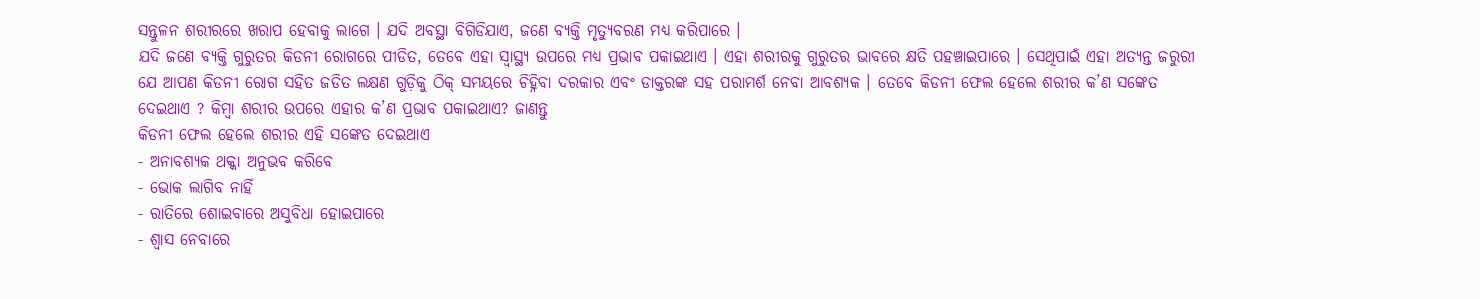ସନ୍ତୁଳନ ଶରୀରରେ ଖରାପ ହେବାକୁ ଲାଗେ । ଯଦି ଅବସ୍ଥା ବିଗିଡିଯାଏ, ଜଣେ ବ୍ୟକ୍ତି ମୃତ୍ୟୁବରଣ ମଧ୍ୟ କରିପାରେ ।
ଯଦି ଜଣେ ବ୍ୟକ୍ତି ଗୁରୁତର କିଡନୀ ରୋଗରେ ପୀଡିତ, ତେବେ ଏହା ସ୍ୱାସ୍ଥ୍ୟ ଉପରେ ମଧ୍ୟ ପ୍ରଭାବ ପକାଇଥାଏ । ଏହା ଶରୀରକୁ ଗୁରୁତର ଭାବରେ କ୍ଷତି ପହଞ୍ଚାଇପାରେ । ସେଥିପାଇଁ ଏହା ଅତ୍ୟନ୍ତ ଜରୁରୀ ଯେ ଆପଣ କିଡନୀ ରୋଗ ସହିତ ଜଡିତ ଲକ୍ଷଣ ଗୁଡ଼ିକୁ ଠିକ୍ ସମୟରେ ଚିହ୍ନିବା ଦରକାର ଏବଂ ଡାକ୍ତରଙ୍କ ସହ ପରାମର୍ଶ ନେବା ଆବଶ୍ୟକ । ତେବେ କିଡନୀ ଫେଲ ହେଲେ ଶରୀର କ’ଣ ସଙ୍କେତ ଦେଇଥାଏ ? କିମ୍ବା ଶରୀର ଉପରେ ଏହାର କ’ଣ ପ୍ରଭାବ ପକାଇଥାଏ? ଜାଣନ୍ତୁ
କିଡନୀ ଫେଲ ହେଲେ ଶରୀର ଏହି ସଙ୍କେତ ଦେଇଥାଏ
- ଅନାବଶ୍ୟକ ଥକ୍କା ଅନୁଭବ କରିବେ
- ଭୋକ ଲାଗିବ ନାହିଁ
- ରାତିରେ ଶୋଇବାରେ ଅସୁବିଧା ହୋଇପାରେ
- ଶ୍ୱାସ ନେବାରେ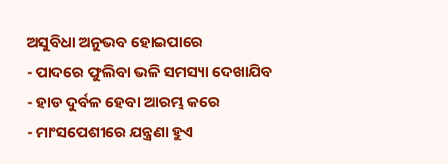ଅସୁବିଧା ଅନୁଭବ ହୋଇପାରେ
- ପାଦରେ ଫୁଲିବା ଭଳି ସମସ୍ୟା ଦେଖାଯିବ
- ହାଡ ଦୁର୍ବଳ ହେବା ଆରମ୍ଭ କରେ
- ମାଂସପେଶୀରେ ଯନ୍ତ୍ରଣା ହୁଏ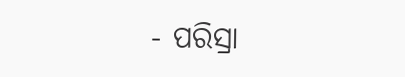- ପରିସ୍ରା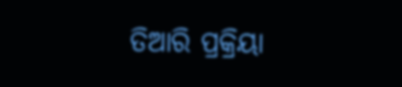ତିଆରି ପ୍ରକ୍ରିୟା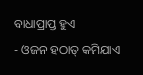ବାଧାପ୍ରାପ୍ତ ହୁଏ
- ଓଜନ ହଠାତ୍ କମିଯାଏ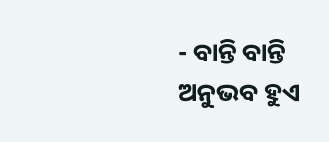- ବାନ୍ତି ବାନ୍ତି ଅନୁଭବ ହୁଏ